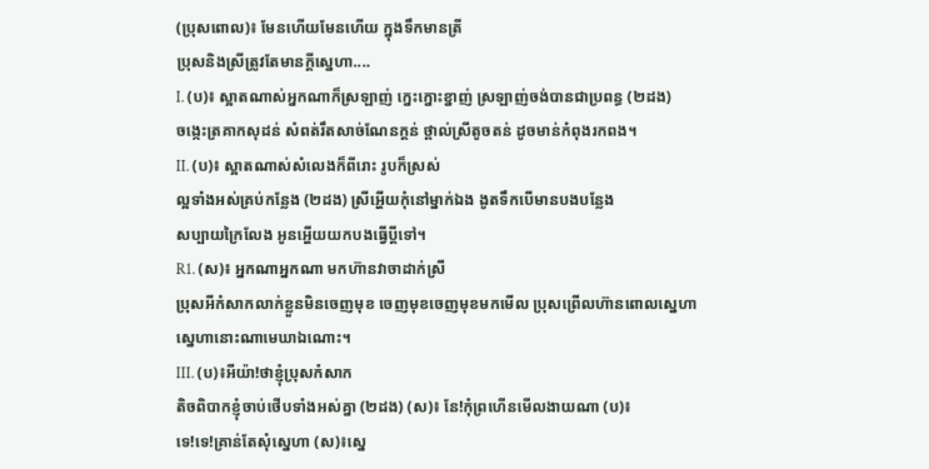(ប្រុសពោល)៖ មែនហើយមែនហើយ ក្នុងទឹកមានត្រី
ប្រុសនិងស្រីត្រូវតែមានក្តីស្នេហា....
I. (ប)៖ ស្អាតណាស់អ្នកណាក៏ស្រឡាញ់ ក្នេះក្នោះខ្នាញ់ ស្រឡាញ់ចង់បានជាប្រពន្ធ (២ដង)
ចង្កេះត្រគាកសុដន់ សំពត់រឹតសាច់ណែនក្តន់ ថ្ពាល់ស្រីតូចតន់ ដូចមាន់កំពុងរកពង។
II. (ប)៖ ស្អាតណាស់សំលេងក៏ពីរោះ រូបក៏ស្រស់
ល្អទាំងអស់គ្រប់កន្លែង (២ដង) ស្រីអ្ហើយកុំនៅម្នាក់ឯង ងូតទឹកបើមានបងបន្លែង
សប្បាយក្រៃលែង អូនអ្ហើយយកបងធ្វើប្តីទៅ។
R1. (ស)៖ អ្នកណាអ្នកណា មកហ៊ានវាចាដាក់ស្រី
ប្រុសអីកំសាកលាក់ខ្លួនមិនចេញមុខ ចេញមុខចេញមុខមកមើល ប្រុសព្រើលហ៊ានពោលស្នេហា
ស្នេហានោះណាមេឃាឯណោះ។
III. (ប)៖អីយ៉ា!ថាខ្ញុំប្រុសកំសាក
តិចពិបាកខ្ញុំចាប់ថើបទាំងអស់គ្នា (២ដង) (ស)៖ នែ!កុំព្រហើនមើលងាយណា (ប)៖
ទេ!ទេ!គ្រាន់តែសុំស្នេហា (ស)៖ស្នេ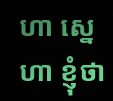ហា ស្នេហា ខ្ញុំថា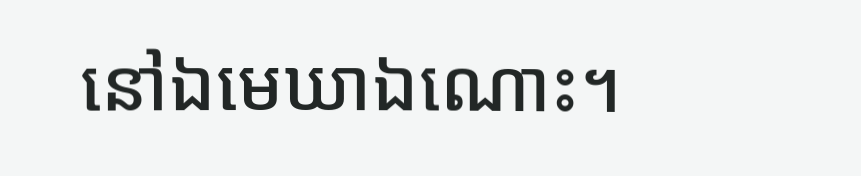នៅឯមេឃាឯណោះ។